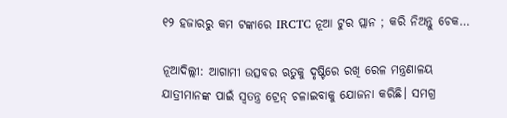୧୨ ହଜାରରୁ କମ ଟଙ୍କାରେ IRCTC ନୂଆ ଟୁର ପ୍ଲାନ ; କରି ନିଅନ୍ତୁ ଚେକ…

ନୂଆଦିଲ୍ଲୀ: ଆଗାମୀ ଉତ୍ସବର ଋତୁକୁ ଦୃଷ୍ଟିରେ ରଖି ରେଳ ମନ୍ତ୍ରଣାଳୟ ଯାତ୍ରୀମାନଙ୍କ ପାଇଁ ସ୍ୱତନ୍ତ୍ର ଟ୍ରେନ୍ ଚଳାଇବାକୁ ଯୋଜନା କରିଛି। ସମଗ୍ର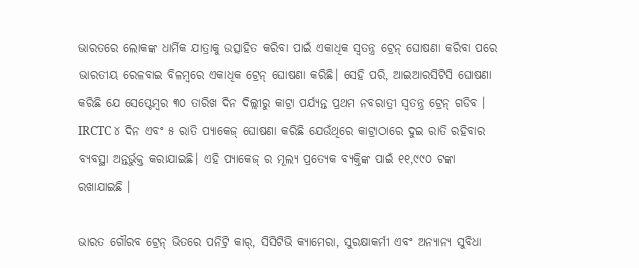ଭାରତରେ ଲୋକଙ୍କ ଧାର୍ମିକ ଯାତ୍ରାକୁ ଉତ୍ସାହିତ କରିବା ପାଇଁ ଏକାଧିକ ସ୍ୱତନ୍ତ୍ର ଟ୍ରେନ୍ ଘୋଷଣା କରିବା ପରେ ଭାରତୀୟ ରେଳବାଇ ବିଳମ୍ବରେ ଏକାଧିକ ଟ୍ରେନ୍ ଘୋଷଣା କରିଛି। ସେହି ପରି, ଆଇଆରସିଟିସି ଘୋଷଣା କରିଛି ଯେ ସେପ୍ଟେମ୍ବର ୩୦ ତାରିଖ ଦିନ ଦିଲ୍ଲୀରୁ କାଟ୍ରା ପର୍ଯ୍ୟନ୍ତ ପ୍ରଥମ ନବରାତ୍ରୀ ସ୍ୱତନ୍ତ୍ର ଟ୍ରେନ୍ ଗଡିବ । IRCTC ୪ ଦିନ ଏବଂ ୫ ରାତି ପ୍ୟାକେଜ୍ ଘୋଷଣା କରିଛି ଯେଉଁଥିରେ କାଟ୍ରାଠାରେ ଦୁଇ ରାତି ରହିବାର ବ୍ୟବସ୍ଥା ଅନ୍ତର୍ଭୁକ୍ତ କରାଯାଇଛି। ଏହି ପ୍ୟାକେଜ୍ ର ମୂଲ୍ୟ ପ୍ରତ୍ୟେକ ବ୍ୟକ୍ତିଙ୍କ ପାଇଁ ୧୧,୯୯୦ ଟଙ୍କା ରଖାଯାଇଛି ।

ଭାରତ ଗୌରବ ଟ୍ରେନ୍ ଭିତରେ ପନିଟ୍ରି କାର୍, ସିସିଟିଭି କ୍ୟାମେରା, ସୁରକ୍ଷାକର୍ମୀ ଏବଂ ଅନ୍ୟାନ୍ୟ ସୁବିଧା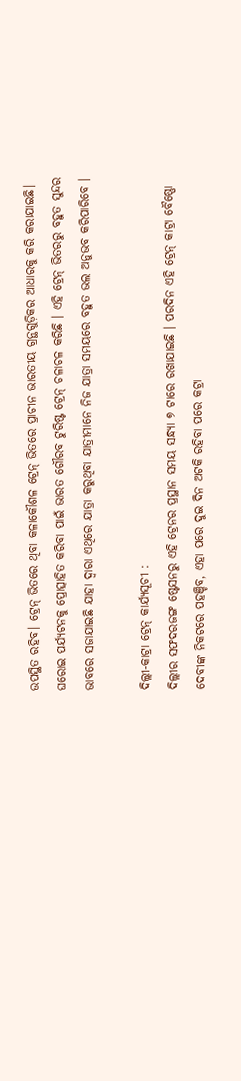ଉପସ୍ଥିତ ରହିବ। ଟ୍ରେନ୍ ଭିତରେ ଥିବା କଳାକୌଶଳ ଟ୍ରେନ୍ ଭିତରେ ପ୍ରାଚୀନ ଭାରତୀୟ ଗ୍ରନ୍ଥଗୁଡ଼ିକର ଆଧାରକୁ କରି କରାଯାଇଛି। ଘରୋଇ ପର୍ଯ୍ୟଟନକୁ ପ୍ରୋତ୍ସାହିତ କରିବା ପାଇଁ ଭାରତ ଗୌରବ ଟୁରିଷ୍ଟ ଟ୍ରେନ୍ ଚଳାଚଳ କରିଛି । ଏହି ଟ୍ରେନ୍ ଭିତରରୁ ବହୁତ ସୁନ୍ଦର ଭାବରେ ସଜାଯାଇଛି ଯାହା ଦ୍ୱାରା ଏଥିରେ ଯାତ୍ରା କରୁଥିବା ଯାତ୍ରୀମାନେ ନିଜ ଯାତ୍ରା ସମୟରେ ବହୁତ ଭଲ ଅନୁଭବ କରିପାରିବେ ।

ଦିଲ୍ଲୀ-କାଟ୍ରା ଟ୍ରେନ୍ କାର୍ଯ୍ୟସୂଚୀ :
ଦିଲ୍ଲୀର ସଫଦରଜଙ୍ଗ ଷ୍ଟେସନରୁ ଏହି ଟ୍ରେନର ପ୍ରସ୍ଥାନ ସମୟ ସନ୍ଧ୍ୟା ୭ ଟାରେ ରଖାଯାଇଛି । ପରଦିନ ଏହି ଟ୍ରେନ୍ କାଟ୍ରା ବୈଷ୍ଣୋ ଦେବୀଙ୍କ ନିକଟରେ ପହଞ୍ଚିବ, ଏହା ପରେ ଦୁଇ ଦିନ ଅଟକି ରହିବା ପରେ କଟ୍ରା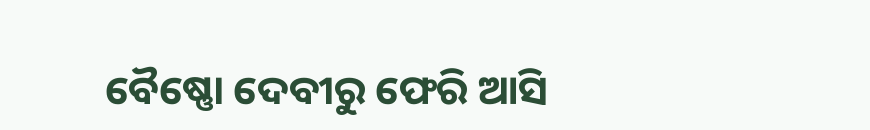ବୈଷ୍ଣୋ ଦେବୀରୁ ଫେରି ଆସି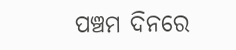ପଞ୍ଚମ ଦିନରେ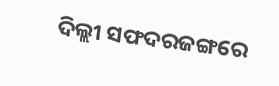ଦିଲ୍ଲୀ ସଫଦରଜଙ୍ଗରେ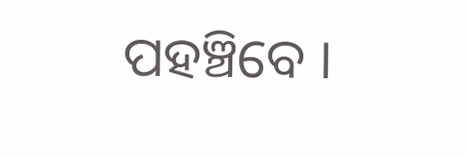ପହଞ୍ଚିବେ ।